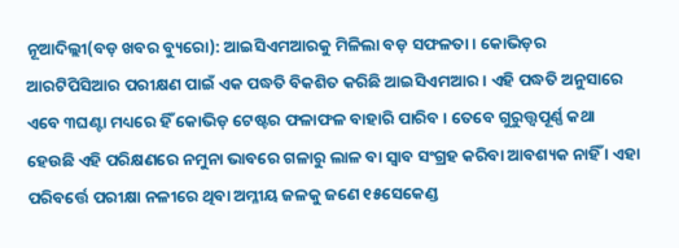ନୂଆଦିଲ୍ଲୀ(ବଡ଼ ଖବର ବ୍ୟୁରୋ): ଆଇସିଏମଆରକୁ ମିଳିଲା ବଡ଼ ସଫଳତା । କୋଭିଡ଼ର ଆରଟିପିସିଆର ପରୀକ୍ଷଣ ପାଇଁ ଏକ ପଦ୍ଧତି ବିକଶିତ କରିଛି ଆଇସିଏମଆର । ଏହି ପଦ୍ଧତି ଅନୁସାରେ ଏବେ ୩ଘଣ୍ଟା ମଧ୍ୟରେ ହିଁ କୋଭିଡ଼ ଟେଷ୍ଟର ଫଳାଫଳ ବାହାରି ପାରିବ । ତେବେ ଗୁରୁତ୍ତ୍ୱପୂର୍ଣ୍ଣ କଥା ହେଉଛି ଏହି ପରିକ୍ଷଣରେ ନମୁନା ଭାବରେ ଗଳାରୁ ଲାଳ ବା ସ୍ୱାବ ସଂଗ୍ରହ କରିବା ଆବଶ୍ୟକ ନାହିଁ । ଏହା ପରିବର୍ତ୍ତେ ପରୀକ୍ଷା ନଳୀରେ ଥିବା ଅମ୍ଳୀୟ ଜଳକୁ ଜଣେ ୧୫ସେକେଣ୍ଡ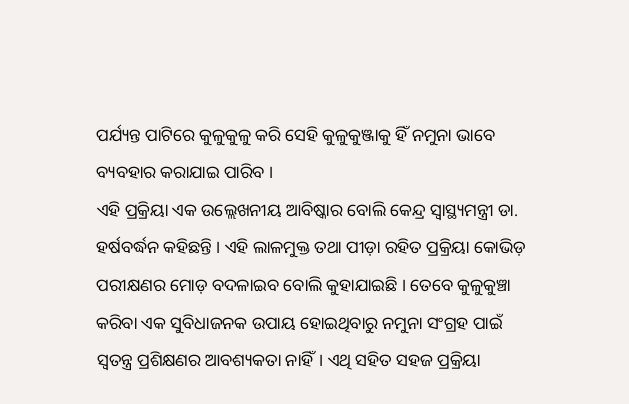ପର୍ଯ୍ୟନ୍ତ ପାଟିରେ କୁଳୁକୁଳୁ କରି ସେହି କୁଳୁକୁଞ୍ଜାକୁ ହିଁ ନମୁନା ଭାବେ ବ୍ୟବହାର କରାଯାଇ ପାରିବ ।
ଏହି ପ୍ରକ୍ରିୟା ଏକ ଉଲ୍ଲେଖନୀୟ ଆବିଷ୍କାର ବୋଲି କେନ୍ଦ୍ର ସ୍ୱାସ୍ଥ୍ୟମନ୍ତ୍ରୀ ଡା. ହର୍ଷବର୍ଦ୍ଧନ କହିଛନ୍ତି । ଏହି ଲାଳମୁକ୍ତ ତଥା ପୀଡ଼ା ରହିତ ପ୍ରକ୍ରିୟା କୋଭିଡ଼ ପରୀକ୍ଷଣର ମୋଡ଼ ବଦଳାଇବ ବୋଲି କୁହାଯାଇଛି । ତେବେ କୁଳୁକୁଞ୍ଚା କରିବା ଏକ ସୁବିଧାଜନକ ଉପାୟ ହୋଇଥିବାରୁ ନମୁନା ସଂଗ୍ରହ ପାଇଁ ସ୍ବତନ୍ତ୍ର ପ୍ରଶିକ୍ଷଣର ଆବଶ୍ୟକତା ନାହିଁ। ଏଥି ସହିତ ସହଜ ପ୍ରକ୍ରିୟା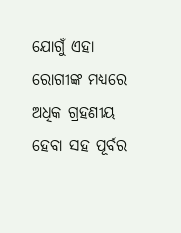ଯୋଗୁଁ ଏହା ରୋଗୀଙ୍କ ମଧ୍ୟରେ ଅଧିକ ଗ୍ରହଣୀୟ ହେବା ସହ ପୂର୍ବର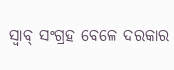ସ୍ବାବ୍ ସଂଗ୍ରହ ବେଳେ ଦରକାର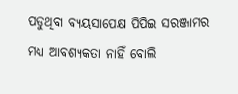ପଡୁଥିବା ବ୍ୟୟସାପେକ୍ଷ ପିପିଇ ସରଞ୍ଜାମର ମଧ୍ୟ ଆବଶ୍ୟକତା ନାହିଁ ବୋଲି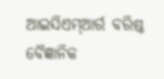ଆଇସିଏମ୍ଆର୍ର ବରିଷ୍ଠ ବୈଜ୍ଞାନିକ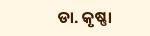ଡା. କୃଷ୍ଣା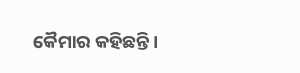କୈମାର କହିଛନ୍ତି।